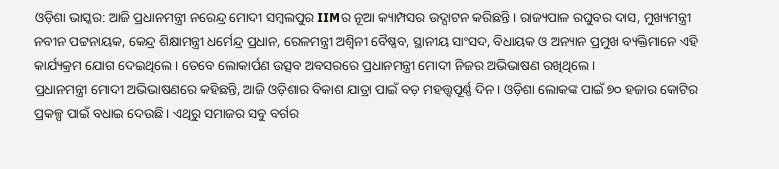ଓଡ଼ିଶା ଭାସ୍କର: ଆଜି ପ୍ରଧାନମନ୍ତ୍ରୀ ନରେନ୍ଦ୍ର ମୋଦୀ ସମ୍ବଲପୁର IIMର ନୂଆ କ୍ୟାମ୍ପସର ଉଦ୍ଘାଟନ କରିଛନ୍ତି। ରାଜ୍ୟପାଳ ରଘୁବର ଦାସ, ମୁଖ୍ୟମନ୍ତ୍ରୀ ନବୀନ ପଟ୍ଟନାୟକ, କେନ୍ଦ୍ର ଶିକ୍ଷାମନ୍ତ୍ରୀ ଧର୍ମେନ୍ଦ୍ର ପ୍ରଧାନ, ରେଳମନ୍ତ୍ରୀ ଅଶ୍ୱିନୀ ବୈଷ୍ଣବ, ସ୍ଥାନୀୟ ସାଂସଦ, ବିଧାୟକ ଓ ଅନ୍ୟାନ ପ୍ରମୁଖ ବ୍ୟକ୍ତିମାନେ ଏହି କାର୍ଯ୍ୟକ୍ରମ ଯୋଗ ଦେଇଥିଲେ। ତେବେ ଲୋକାର୍ପଣ ଉତ୍ସବ ଅବସରରେ ପ୍ରଧାନମନ୍ତ୍ରୀ ମୋଦୀ ନିଜର ଅଭିଭାଷଣ ରଖିଥିଲେ।
ପ୍ରଧାନମନ୍ତ୍ରୀ ମୋଦୀ ଅଭିଭାଷଣରେ କହିଛନ୍ତି, ଆଜି ଓଡ଼ିଶାର ବିକାଶ ଯାତ୍ରା ପାଇଁ ବଡ଼ ମହତ୍ତ୍ୱପୂର୍ଣ୍ଣ ଦିନ। ଓଡ଼ିଶା ଲୋକଙ୍କ ପାଇଁ ୭୦ ହଜାର କୋଟିର ପ୍ରକଳ୍ପ ପାଇଁ ବଧାଇ ଦେଉଛି। ଏଥିରୁ ସମାଜର ସବୁ ବର୍ଗର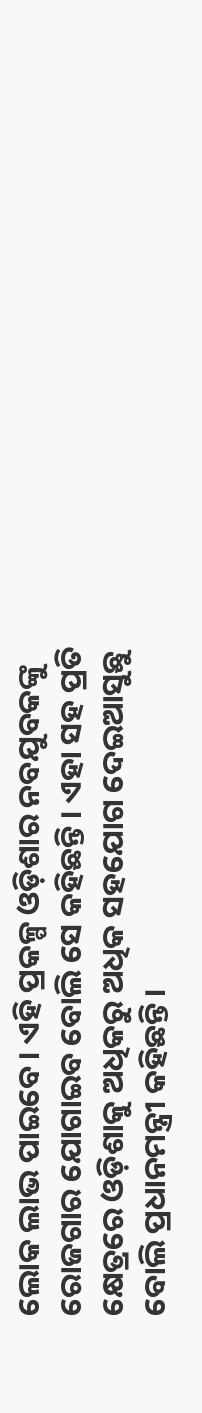ଲୋକ ଲାଭ ପାଇବେ। ଏହି ପ୍ରକଳ୍ପ ଓଡ଼ିଶାର ନବଯୁବକଙ୍କୁ ରୋଜଗାର ଯୋଗାଇବ ବୋଲି ସେ କହିଛନ୍ତି । ଏହା ସହ ପ୍ରତି କ୍ଷେତ୍ରରେ ଓଡ଼ିଶାକୁ ଅଧିକରୁ ଅଧିକ ସହଯୋଗ ଦେଇଆସୁଛୁ ବୋଲି ପ୍ରଧାନମନ୍ତ୍ରୀ କହିଛନ୍ତି।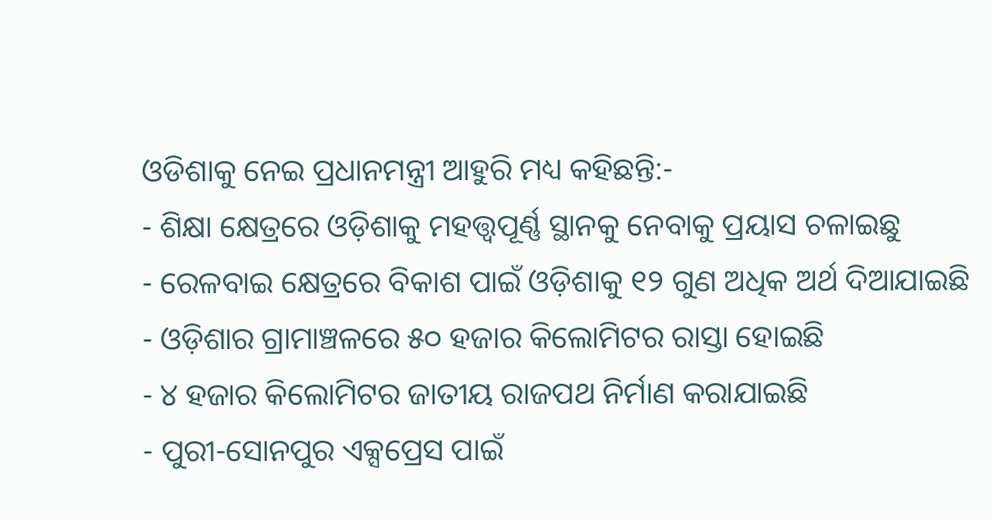ଓଡିଶାକୁ ନେଇ ପ୍ରଧାନମନ୍ତ୍ରୀ ଆହୁରି ମଧ୍ୟ କହିଛନ୍ତି:-
- ଶିକ୍ଷା କ୍ଷେତ୍ରରେ ଓଡ଼ିଶାକୁ ମହତ୍ତ୍ୱପୂର୍ଣ୍ଣ ସ୍ଥାନକୁ ନେବାକୁ ପ୍ରୟାସ ଚଳାଇଛୁ
- ରେଳବାଇ କ୍ଷେତ୍ରରେ ବିକାଶ ପାଇଁ ଓଡ଼ିଶାକୁ ୧୨ ଗୁଣ ଅଧିକ ଅର୍ଥ ଦିଆଯାଇଛି
- ଓଡ଼ିଶାର ଗ୍ରାମାଞ୍ଚଳରେ ୫୦ ହଜାର କିଲୋମିଟର ରାସ୍ତା ହୋଇଛି
- ୪ ହଜାର କିଲୋମିଟର ଜାତୀୟ ରାଜପଥ ନିର୍ମାଣ କରାଯାଇଛି
- ପୁରୀ-ସୋନପୁର ଏକ୍ସପ୍ରେସ ପାଇଁ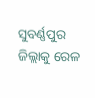ସୁବର୍ଣ୍ଣପୁର ଜିଲ୍ଲାକୁ ରେଳ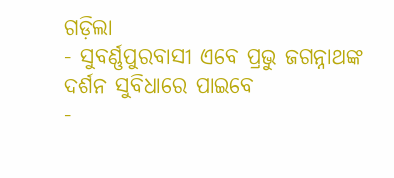ଗଡ଼ିଲା
- ସୁବର୍ଣ୍ଣପୁରବାସୀ ଏବେ ପ୍ରଭୁ ଜଗନ୍ନାଥଙ୍କ ଦର୍ଶନ ସୁବିଧାରେ ପାଇବେ
-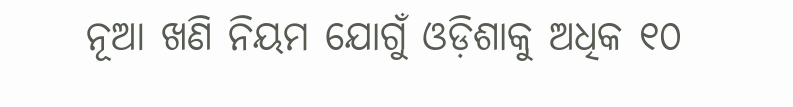ନୂଆ ଖଣି ନିୟମ ଯୋଗୁଁ ଓଡ଼ିଶାକୁ ଅଧିକ ୧୦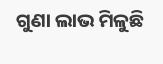ଗୁଣା ଲାଭ ମିଳୁଛି